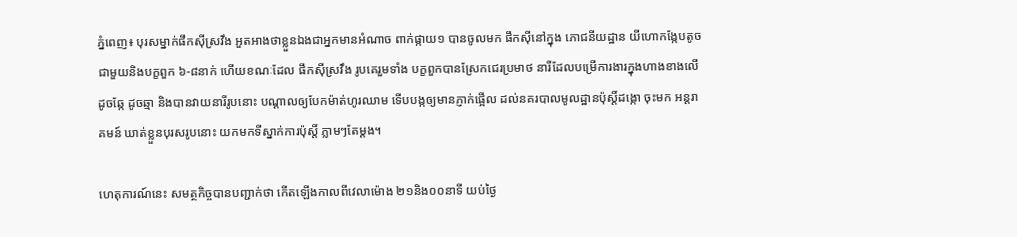ភ្នំពេញ៖ បុរសម្នាក់ផឹកស៊ីស្រវឹង អួតអាងថាខ្លួនឯងជាអ្នកមានអំណាច ពាក់ផ្កាយ១ បានចូលមក ផឹកស៊ីនៅក្នុង ភោជនីយដ្ឋាន យីហោកង្កែបតូច ជាមួយនិងបក្ខពួក ៦-៨នាក់ ហើយខណៈដែល ផឹកស៊ីស្រវឹង រូបគេរួមទាំង បក្ខពួកបានស្រែកជេរប្រមាថ នារីដែលបម្រើការងារក្នុងហាងខាងលើដូចឆ្កែ ដូចឆ្មា និងបានវាយនារីរូបនោះ បណ្តាលឲ្យបែកម៉ាត់ហូរឈាម ទើបបង្កឲ្យមានភ្ញាក់ផ្អើល ដល់នគរបាលមូលដ្ឋានប៉ុស្តិ៍ដង្កោ ចុះមក អន្តរាគមន៍ ឃាត់ខ្លួនបុរសរូបនោះ យកមកទីស្នាក់ការប៉ុស្តិ៍ ភ្លាមៗតែម្តង។

ហេតុការណ៍នេះ សមត្ថកិច្ចបានបញ្ជាក់ថា កើតឡើងកាលពីវេលាម៉ោង ២១និង០០នាទី យប់ថ្ងៃ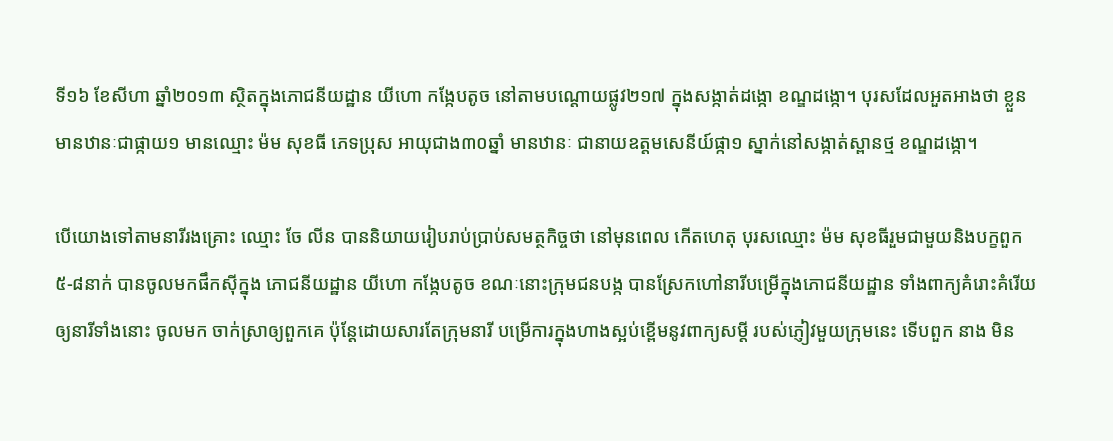ទី១៦ ខែសីហា ឆ្នាំ២០១៣ ស្ថិតក្នុងភោជនីយដ្ឋាន យីហោ កង្កែបតូច នៅតាមបណ្តោយផ្លូវ២១៧ ក្នុងសង្កាត់ដង្កោ ខណ្ឌដង្កោ។ បុរសដែលអួតអាងថា ខ្លួនមានឋានៈជាផ្កាយ១ មានឈ្មោះ ម៉ម សុខធី ភេទប្រុស អាយុជាង៣០ឆ្នាំ មានឋានៈ ជានាយឧត្តមសេនីយ៍ផ្កា១ ស្នាក់នៅសង្កាត់ស្ពានថ្ម ខណ្ឌដង្កោ។

បើយោងទៅតាមនារីរងគ្រោះ ឈ្មោះ ចែ លីន បាននិយាយរៀបរាប់ប្រាប់សមត្ថកិច្ចថា នៅមុនពេល កើតហេតុ បុរសឈ្មោះ ម៉ម សុខធីរួមជាមួយនិងបក្ខពួក  ៥-៨នាក់ បានចូលមកផឹកស៊ីក្នុង ភោជនីយដ្ឋាន យីហោ កង្កែបតូច ខណៈនោះក្រុមជនបង្ក បានស្រែកហៅនារីបម្រើក្នុងភោជនីយដ្ឋាន ទាំងពាក្យគំរោះគំរើយឲ្យនារីទាំងនោះ ចូលមក ចាក់ស្រាឲ្យពួកគេ ប៉ុន្តែដោយសារតែក្រុមនារី បម្រើការក្នុងហាងស្អប់ខ្ពើមនូវពាក្យសម្តី របស់ភ្ញៀវមួយក្រុមនេះ ទើបពួក នាង មិន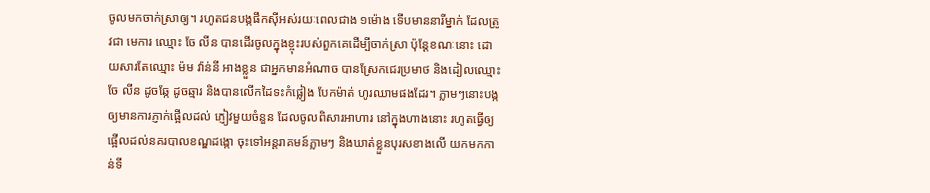ចូលមកចាក់ស្រាឲ្យ។ រហូតជនបង្កផឹកស៊ីអស់រយៈពេលជាង ១ម៉ោង ទើបមាននារីម្នាក់ ដែលត្រូវជា មេការ ឈ្មោះ ចែ លីន បានដើរចូលក្នុងខ្ចុះរបស់ពួកគេដើម្បីចាក់ស្រា ប៉ុន្តែខណៈនោះ ដោយសារតែឈ្មោះ ម៉ម វ៉ាន់នី អាងខ្លួន ជាអ្នកមានអំណាច បានស្រែកជេរប្រមាថ និងដៀលឈ្មោះ ចែ លីន ដូចឆ្កែ ដូចឆ្មារ និងបានលើកដៃទះកំផ្លៀង បែកម៉ាត់ ហូរឈាមផងដែរ។ ភ្លាមៗនោះបង្កឲ្យមានការភ្ញាក់ផ្អើលដល់ ភ្ញៀវមួយចំនួន ដែលចូលពិសារអាហារ នៅក្នុងហាងនោះ រហូតធ្វើឲ្យផ្អើលដល់នគរបាលខណ្ឌដង្កោ ចុះទៅអន្តរាគមន៍ភ្លាមៗ និងឃាត់ខ្លួនបុរសខាងលើ យកមកកាន់ទី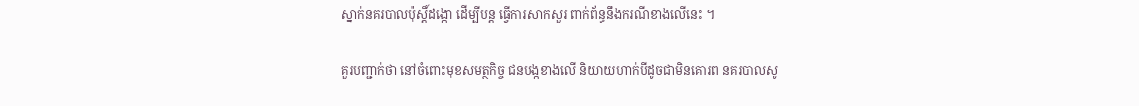ស្នាក់នគរបាលប៉ុស្តិ៍ដង្កោ ដើម្បីបន្ត ធ្វើការសាកសួរ ពាក់ព័ន្ធនឹងករណីខាងលើនេះ ។

គួរបញ្ជាក់ថា នៅចំពោះមុខសមត្ថកិច្ច ជនបង្កខាងលើ និយាយហាក់បីដូចជាមិនគោរព នគរបាលសូ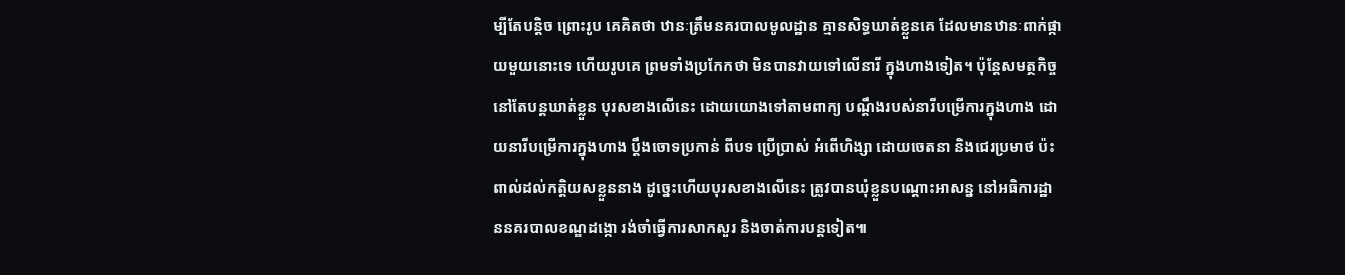ម្បីតែបន្តិច ព្រោះរូប គេគិតថា ឋានៈត្រឹមនគរបាលមូលដ្ឋាន គ្មានសិទ្ធឃាត់ខ្លួនគេ ដែលមានឋានៈពាក់ផ្កាយមួយនោះទេ ហើយរូបគេ ព្រមទាំងប្រកែកថា មិនបានវាយទៅលើនារី ក្នុងហាងទៀត។ ប៉ុន្តែសមត្ថកិច្ចនៅតែបន្តឃាត់ខ្លួន បុរសខាងលើនេះ ដោយយោងទៅតាមពាក្យ បណ្តឹងរបស់នារីបម្រើការក្នុងហាង ដោយនារីបម្រើការក្នុងហាង ប្តឹងចោទប្រកាន់ ពីបទ ប្រើប្រាស់ អំពើហិង្សា ដោយចេតនា និងជេរប្រមាថ ប៉ះពាល់ដល់កត្តិយសខ្លួននាង ដូច្នេះហើយបុរសខាងលើនេះ ត្រូវបានឃុំខ្លួនបណ្តោះអាសន្ន នៅអធិការដ្ឋាននគរបាលខណ្ឌដង្កោ រង់ចាំធ្វើការសាកសួរ និងចាត់ការបន្តទៀត៕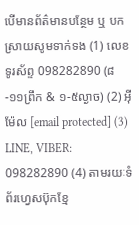បើមានព័ត៌មានបន្ថែម ឬ បកស្រាយសូមទាក់ទង (1) លេខទូរស័ព្ទ 098282890 (៨-១១ព្រឹក & ១-៥ល្ងាច) (2) អ៊ីម៉ែល [email protected] (3) LINE, VIBER: 098282890 (4) តាមរយៈទំព័រហ្វេសប៊ុកខ្មែ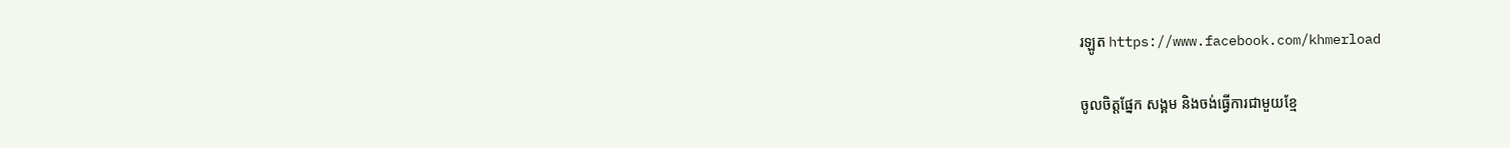រឡូត https://www.facebook.com/khmerload

ចូលចិត្តផ្នែក សង្គម និងចង់ធ្វើការជាមួយខ្មែ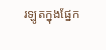រឡូតក្នុងផ្នែក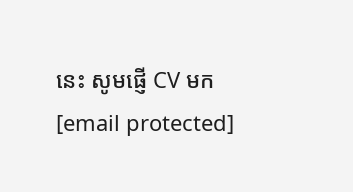នេះ សូមផ្ញើ CV មក [email protected]